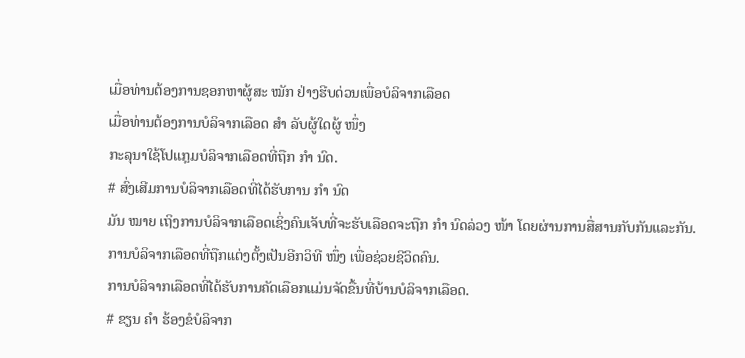ເມື່ອທ່ານຕ້ອງການຊອກຫາຜູ້ສະ ໝັກ ຢ່າງຮີບດ່ວນເພື່ອບໍລິຈາກເລືອດ
ເມື່ອທ່ານຕ້ອງການບໍລິຈາກເລືອດ ສຳ ລັບຜູ້ໃດຜູ້ ໜຶ່ງ
ກະລຸນາໃຊ້ໂປແກຼມບໍລິຈາກເລືອດທີ່ຖືກ ກຳ ນົດ.
# ສົ່ງເສີມການບໍລິຈາກເລືອດທີ່ໄດ້ຮັບການ ກຳ ນົດ
ມັນ ໝາຍ ເຖິງການບໍລິຈາກເລືອດເຊິ່ງຄົນເຈັບທີ່ຈະຮັບເລືອດຈະຖືກ ກຳ ນົດລ່ວງ ໜ້າ ໂດຍຜ່ານການສື່ສານກັບກັນແລະກັນ.
ການບໍລິຈາກເລືອດທີ່ຖືກແຕ່ງຕັ້ງເປັນອີກວິທີ ໜຶ່ງ ເພື່ອຊ່ວຍຊີວິດຄົນ.
ການບໍລິຈາກເລືອດທີ່ໄດ້ຮັບການຄັດເລືອກແມ່ນຈັດຂື້ນທີ່ບ້ານບໍລິຈາກເລືອດ.
# ຂຽນ ຄຳ ຮ້ອງຂໍບໍລິຈາກ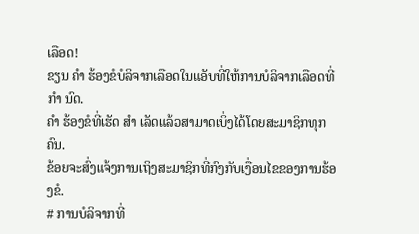ເລືອດ!
ຂຽນ ຄຳ ຮ້ອງຂໍບໍລິຈາກເລືອດໃນແອັບທີ່ໃຫ້ການບໍລິຈາກເລືອດທີ່ ກຳ ນົດ.
ຄຳ ຮ້ອງຂໍທີ່ເຮັດ ສຳ ເລັດແລ້ວສາມາດເບິ່ງໄດ້ໂດຍສະມາຊິກທຸກຄົນ.
ຂ້ອຍຈະສົ່ງແຈ້ງການເຖິງສະມາຊິກທີ່ກົງກັບເງື່ອນໄຂຂອງການຮ້ອງຂໍ.
# ການບໍລິຈາກທີ່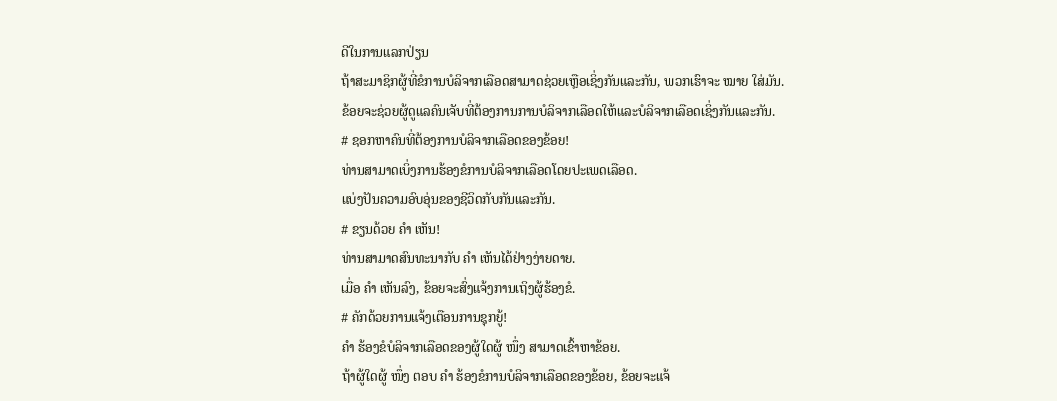ດີໃນການແລກປ່ຽນ
ຖ້າສະມາຊິກຜູ້ທີ່ຂໍການບໍລິຈາກເລືອດສາມາດຊ່ວຍເຫຼືອເຊິ່ງກັນແລະກັນ, ພວກເຮົາຈະ ໝາຍ ໃສ່ມັນ.
ຂ້ອຍຈະຊ່ວຍຜູ້ດູແລຄົນເຈັບທີ່ຕ້ອງການການບໍລິຈາກເລືອດໃຫ້ແລະບໍລິຈາກເລືອດເຊິ່ງກັນແລະກັນ.
# ຊອກຫາຄົນທີ່ຕ້ອງການບໍລິຈາກເລືອດຂອງຂ້ອຍ!
ທ່ານສາມາດເບິ່ງການຮ້ອງຂໍການບໍລິຈາກເລືອດໂດຍປະເພດເລືອດ.
ແບ່ງປັນຄວາມອົບອຸ່ນຂອງຊີວິດກັບກັນແລະກັນ.
# ຂຽນດ້ວຍ ຄຳ ເຫັນ!
ທ່ານສາມາດສົນທະນາກັບ ຄຳ ເຫັນໄດ້ຢ່າງງ່າຍດາຍ.
ເມື່ອ ຄຳ ເຫັນລົງ, ຂ້ອຍຈະສົ່ງແຈ້ງການເຖິງຜູ້ຮ້ອງຂໍ.
# ຄັກດ້ວຍການແຈ້ງເຕືອນການຊຸກຍູ້!
ຄຳ ຮ້ອງຂໍບໍລິຈາກເລືອດຂອງຜູ້ໃດຜູ້ ໜຶ່ງ ສາມາດເຂົ້າຫາຂ້ອຍ.
ຖ້າຜູ້ໃດຜູ້ ໜຶ່ງ ຕອບ ຄຳ ຮ້ອງຂໍການບໍລິຈາກເລືອດຂອງຂ້ອຍ, ຂ້ອຍຈະແຈ້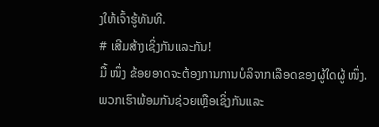ງໃຫ້ເຈົ້າຮູ້ທັນທີ.
# ເສີມສ້າງເຊິ່ງກັນແລະກັນ!
ມື້ ໜຶ່ງ ຂ້ອຍອາດຈະຕ້ອງການການບໍລິຈາກເລືອດຂອງຜູ້ໃດຜູ້ ໜຶ່ງ.
ພວກເຮົາພ້ອມກັນຊ່ວຍເຫຼືອເຊິ່ງກັນແລະ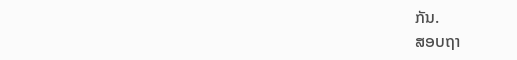ກັນ.
ສອບຖາ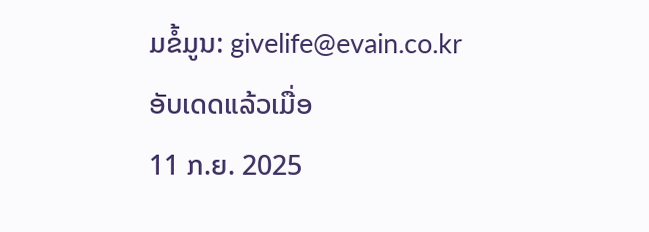ມຂໍ້ມູນ: givelife@evain.co.kr
ອັບເດດແລ້ວເມື່ອ
11 ກ.ຍ. 2025